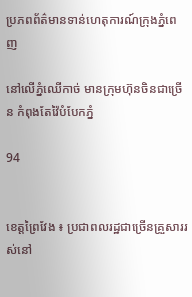ប្រភពព័ត៌មានទាន់ហេតុការណ៍ក្រុងភ្នំពេញ

នៅលើភ្នំឈើកាច់ មានក្រុមហ៊ុនចិនជាច្រើន កំពុងតែវ៉ៃបំបែកភ្នំ

94


ខេត្តព្រៃវែង ៖ ប្រជាពលរដ្ឋជាច្រើនគ្រួសាររស់នៅ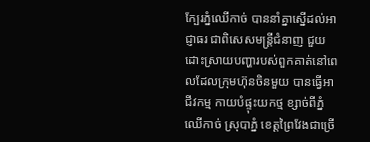ក្បែរភ្នំឈើកាច់ បាននាំគ្នាស្នើដល់អាជ្ញាធរ ជាពិសេសមន្ត្រីជំនាញ ជួយដោះស្រាយបញ្ហារបស់ពួកគាត់នៅពេលដែលក្រុមហ៊ុនចិនមួយ បានធ្វើអាជីវកម្ម កាយបំផ្ទុះយកថ្ម ខ្សាច់ពីភ្នំឈើកាច់ ស្រុបាភ្នំ ខេត្តព្រៃវែងជាច្រើ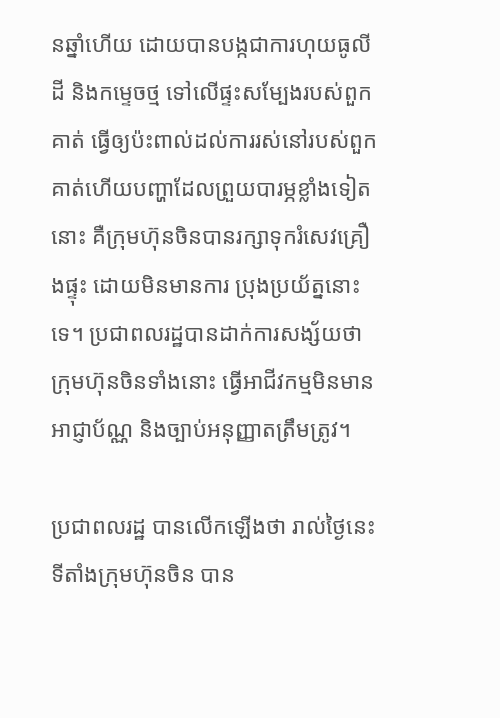នឆ្នាំហើយ ដោយបានបង្កជាការហុយធូលីដី និងកម្ទេចថ្ម ទៅលើផ្ទះសម្បែងរបស់ពួកគាត់ ធ្វើឲ្យប៉ះពាល់ដល់ការរស់នៅរបស់ពួកគាត់ហើយបញ្ហាដែលព្រួយបារម្ភខ្លាំងទៀតនោះ គឺក្រុមហ៊ុនចិនបានរក្សាទុករំសេវគ្រឿងផ្ទុះ ដោយមិនមានការ ប្រុងប្រយ័ត្ននោះទេ។ ប្រជាពលរដ្ឋបានដាក់ការសង្ស័យថា ក្រុមហ៊ុនចិនទាំងនោះ ធ្វើអាជីវកម្មមិនមានអាជ្ញាប័ណ្ណ និងច្បាប់អនុញ្ញាតត្រឹមត្រូវ។

ប្រជាពលរដ្ឋ បានលើកឡើងថា រាល់ថ្ងៃនេះទីតាំងក្រុមហ៊ុនចិន បាន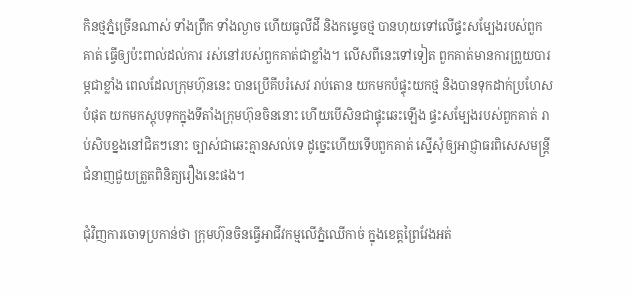កិនថ្មភ្នំច្រើនណាស់ ទាំងព្រឹក ទាំងល្ងាច ហើយធូលីដី និងកម្ទេចថ្ម បានហុយទៅលើផ្ទះសម្បែងរបស់ពួកគាត់ ធ្វើឲ្យប៉ះពាល់ដល់ការ រស់នៅរបស់ពួកគាត់ជាខ្លាំង។ លើសពីនេះទៅទៀត ពួកគាត់មានការព្រួយបារម្ភជាខ្លាំង ពេលដែលក្រុមហ៊ុននេះ បានប្រើគីបរំសេវ រាប់តោន យកមកបំផ្ទុះយកថ្ម និងបានទុកដាក់ប្រហែសបំផុត យកមកស្តុបទុកក្នុងទីតាំងក្រុមហ៊ុនចិននោះ ហើយបើសិនជាផ្ទុះឆេះឡើង ផ្ទះសម្បែងរបស់ពួកគាត់ រាប់សិបខ្នងនៅជិតៗនោះ ច្បាស់ជាឆេះគ្មានសល់ទេ ដូច្នេះហើយទើបពួកគាត់ ស្នើសុំឲ្យអាជ្ញាធរពិសេសមន្រ្តីជំនាញជួយត្រួតពិនិត្យរឿងនេះផង។

ជុំវិញការចោទប្រកាន់ថា ក្រុមហ៊ុនចិនធ្វើអាជីវកម្មលើភ្នំឈើកាច់ ក្នុងខេត្តព្រៃវែងអត់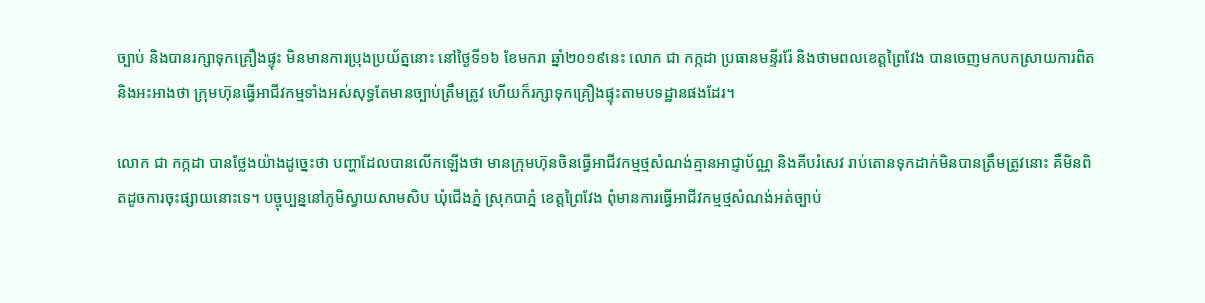ច្បាប់ និងបានរក្សាទុកគ្រឿងផ្ទុះ មិនមានការប្រុងប្រយ័ត្ននោះ នៅថ្ងៃទី១៦ ខែមករា ឆ្នាំ២០១៩នេះ លោក ជា កក្កដា ប្រធានមន្ទីររ៉ែ និងថាមពលខេត្តព្រៃវែង បានចេញមកបកស្រាយការពិត និងអះអាងថា ក្រុមហ៊ុនធ្វើអាជីវកម្មទាំងអស់សុទ្ធតែមានច្បាប់ត្រឹមត្រូវ ហើយក៏រក្សាទុកគ្រឿងផ្ទុះតាមបទដ្ឋានផងដែរ។

លោក ជា កក្កដា បានថ្លែងយ៉ាងដូច្នេះថា បញ្ហាដែលបានលើកឡើងថា មានក្រុមហ៊ុនចិនធ្វើអាជីវកម្មថ្មសំណង់គ្មានអាជ្ញាប័ណ្ណ និងគីបរំសេវ រាប់តោនទុកដាក់មិនបានត្រឹមត្រូវនោះ គឺមិនពិតដូចការចុះផ្សាយនោះទេ។ បច្ចុប្បន្ននៅភូមិស្វាយសាមសិប ឃុំជើងភ្នំ ស្រុកបាភ្នំ ខេត្តព្រៃវែង ពុំមានការធ្វើអាជីវកម្មថ្មសំណង់អត់ច្បាប់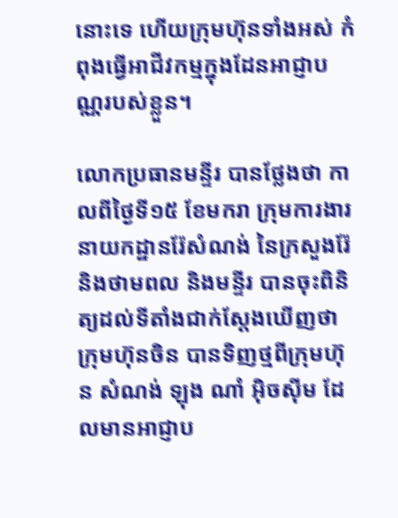នោះទេ ហើយក្រុមហ៊ុនទាំងអស់ កំពុងធ្វើអាជីវកម្មក្នុងដែនអាជ្ញាបណ្ណរបស់ខ្លួន។

លោកប្រធានមន្ទីរ បានថ្លែងថា កាលពីថ្ងៃទី១៥ ខែមករា ក្រុមការងារនាយកដ្ឋានរ៉ែសំណង់ នៃក្រសួងរ៉ែ និងថាមពល និងមន្ទីរ បានចុះពិនិត្យដល់ទីតាំងជាក់ស្តែងឃើញថា ក្រុមហ៊ុនចិន បានទិញថ្មពីក្រុមហ៊ុន សំណង់ ឡុង ណាំ អ៊ិចស៊ីម ដែលមានអាជ្ញាប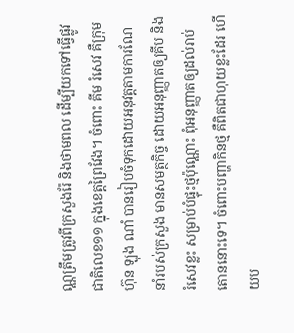ណ្ណត្រឹមត្រូវពីក្រសួងរ៉ែ និងថាមពល ដើម្បីយកទៅធ្វើផ្លូវជាតិលេខ១១ ក្នុងខេត្តព្រៃវែង។ ចំពោះ គីម រំសេវ គឺក្រុមហ៊ុន ឡុង ណាំ បានរៀបចំទុកដោយអនុវត្តតាមការណែនាំរបស់ក្រសួង មានសមត្ថកិច្ច ដោយអនុញ្ញាតឲ្យគីប និងរំសេវខ្លះ សម្រាប់បំផ្ទុះថ្មប៉ុណ្ណោះ ពុំអនុញ្ញាតឲ្យដល់រាប់តោននោះទេ។ ចំពោះបញ្ហាកិនថ្ម គឺពិតជាហុយខ្លះដែរ ហើយប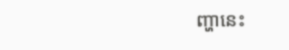ញ្ហានេះ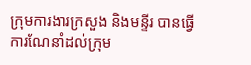ក្រុមការងារក្រសួង និងមន្ទីរ បានធ្វើការណែនាំដល់ក្រុម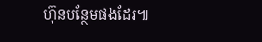ហ៊ុនបន្ថែមផងដែរ៕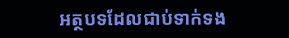អត្ថបទដែលជាប់ទាក់ទង